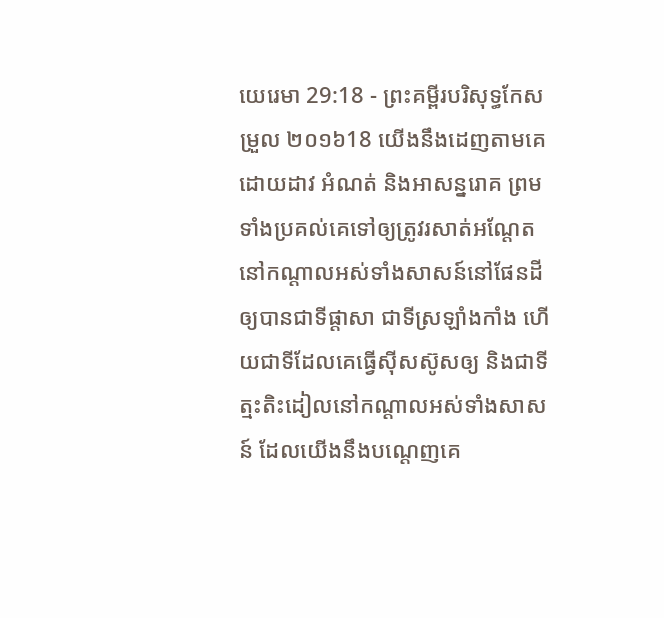យេរេមា 29:18 - ព្រះគម្ពីរបរិសុទ្ធកែសម្រួល ២០១៦18 យើងនឹងដេញតាមគេ ដោយដាវ អំណត់ និងអាសន្នរោគ ព្រមទាំងប្រគល់គេទៅឲ្យត្រូវរសាត់អណ្តែត នៅកណ្ដាលអស់ទាំងសាសន៍នៅផែនដី ឲ្យបានជាទីផ្ដាសា ជាទីស្រឡាំងកាំង ហើយជាទីដែលគេធ្វើស៊ីសស៊ូសឲ្យ និងជាទីត្មះតិះដៀលនៅកណ្ដាលអស់ទាំងសាសន៍ ដែលយើងនឹងបណ្តេញគេ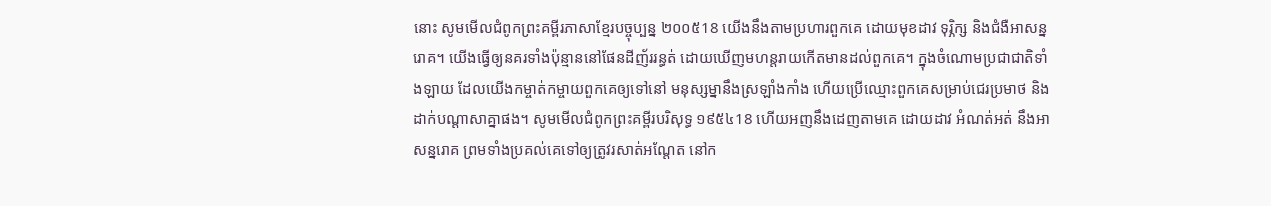នោះ សូមមើលជំពូកព្រះគម្ពីរភាសាខ្មែរបច្ចុប្បន្ន ២០០៥18 យើងនឹងតាមប្រហារពួកគេ ដោយមុខដាវ ទុរ្ភិក្ស និងជំងឺអាសន្នរោគ។ យើងធ្វើឲ្យនគរទាំងប៉ុន្មាននៅផែនដីញ័ររន្ធត់ ដោយឃើញមហន្តរាយកើតមានដល់ពួកគេ។ ក្នុងចំណោមប្រជាជាតិទាំងឡាយ ដែលយើងកម្ចាត់កម្ចាយពួកគេឲ្យទៅនៅ មនុស្សម្នានឹងស្រឡាំងកាំង ហើយប្រើឈ្មោះពួកគេសម្រាប់ជេរប្រមាថ និងដាក់បណ្ដាសាគ្នាផង។ សូមមើលជំពូកព្រះគម្ពីរបរិសុទ្ធ ១៩៥៤18 ហើយអញនឹងដេញតាមគេ ដោយដាវ អំណត់អត់ នឹងអាសន្នរោគ ព្រមទាំងប្រគល់គេទៅឲ្យត្រូវរសាត់អណ្តែត នៅក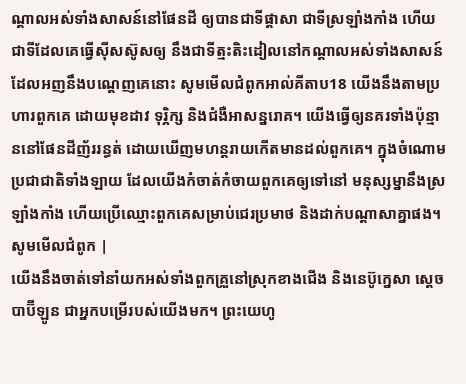ណ្តាលអស់ទាំងសាសន៍នៅផែនដី ឲ្យបានជាទីផ្តាសា ជាទីស្រឡាំងកាំង ហើយជាទីដែលគេធ្វើស៊ីសស៊ូសឲ្យ នឹងជាទីត្មះតិះដៀលនៅកណ្តាលអស់ទាំងសាសន៍ ដែលអញនឹងបណ្តេញគេនោះ សូមមើលជំពូកអាល់គីតាប18 យើងនឹងតាមប្រហារពួកគេ ដោយមុខដាវ ទុរ្ភិក្ស និងជំងឺអាសន្នរោគ។ យើងធ្វើឲ្យនគរទាំងប៉ុន្មាននៅផែនដីញ័ររន្ធត់ ដោយឃើញមហន្តរាយកើតមានដល់ពួកគេ។ ក្នុងចំណោមប្រជាជាតិទាំងឡាយ ដែលយើងកំចាត់កំចាយពួកគេឲ្យទៅនៅ មនុស្សម្នានឹងស្រឡាំងកាំង ហើយប្រើឈ្មោះពួកគេសម្រាប់ជេរប្រមាថ និងដាក់បណ្ដាសាគ្នាផង។ សូមមើលជំពូក |
យើងនឹងចាត់ទៅនាំយកអស់ទាំងពួកគ្រួនៅស្រុកខាងជើង និងនេប៊ូក្នេសា ស្តេចបាប៊ីឡូន ជាអ្នកបម្រើរបស់យើងមក។ ព្រះយេហូ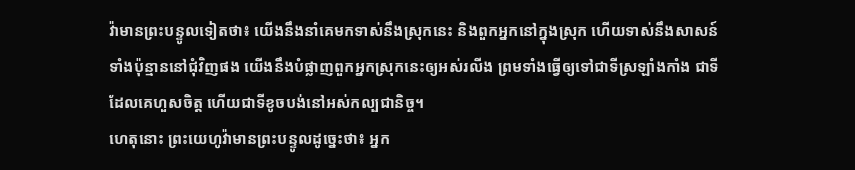វ៉ាមានព្រះបន្ទូលទៀតថា៖ យើងនឹងនាំគេមកទាស់នឹងស្រុកនេះ និងពួកអ្នកនៅក្នុងស្រុក ហើយទាស់នឹងសាសន៍ទាំងប៉ុន្មាននៅជុំវិញផង យើងនឹងបំផ្លាញពួកអ្នកស្រុកនេះឲ្យអស់រលីង ព្រមទាំងធ្វើឲ្យទៅជាទីស្រឡាំងកាំង ជាទីដែលគេហួសចិត្ត ហើយជាទីខូចបង់នៅអស់កល្បជានិច្ច។
ហេតុនោះ ព្រះយេហូវ៉ាមានព្រះបន្ទូលដូច្នេះថា៖ អ្នក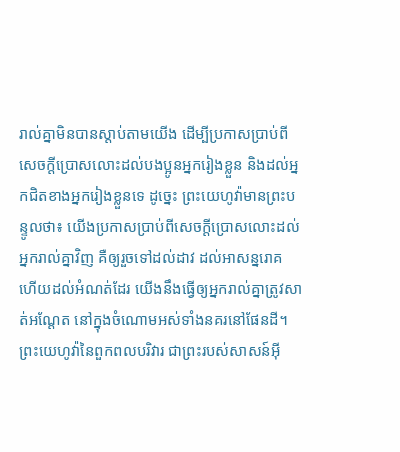រាល់គ្នាមិនបានស្តាប់តាមយើង ដើម្បីប្រកាសប្រាប់ពីសេចក្ដីប្រោសលោះដល់បងប្អូនអ្នករៀងខ្លួន និងដល់អ្នកជិតខាងអ្នករៀងខ្លួនទេ ដូច្នេះ ព្រះយេហូវ៉ាមានព្រះបន្ទូលថា៖ យើងប្រកាសប្រាប់ពីសេចក្ដីប្រោសលោះដល់អ្នករាល់គ្នាវិញ គឺឲ្យរួចទៅដល់ដាវ ដល់អាសន្នរោគ ហើយដល់អំណត់ដែរ យើងនឹងធ្វើឲ្យអ្នករាល់គ្នាត្រូវសាត់អណ្តែត នៅក្នុងចំណោមអស់ទាំងនគរនៅផែនដី។
ព្រះយេហូវ៉ានៃពួកពលបរិវារ ជាព្រះរបស់សាសន៍អ៊ី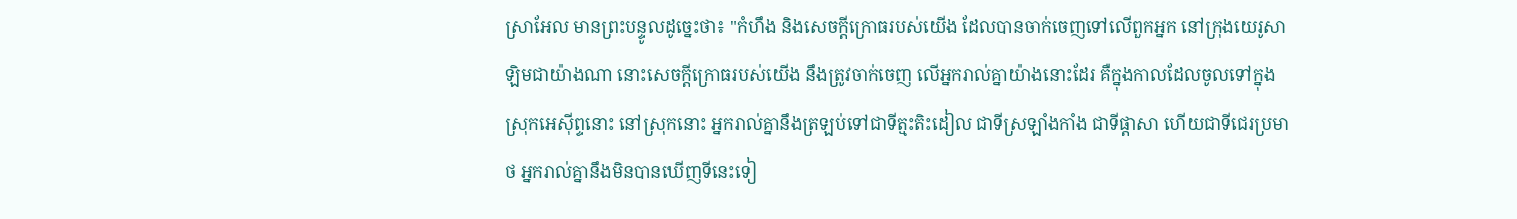ស្រាអែល មានព្រះបន្ទូលដូច្នេះថា៖ "កំហឹង និងសេចក្ដីក្រោធរបស់យើង ដែលបានចាក់ចេញទៅលើពួកអ្នក នៅក្រុងយេរូសាឡិមជាយ៉ាងណា នោះសេចក្ដីក្រោធរបស់យើង នឹងត្រូវចាក់ចេញ លើអ្នករាល់គ្នាយ៉ាងនោះដែរ គឺក្នុងកាលដែលចូលទៅក្នុងស្រុកអេស៊ីព្ទនោះ នៅស្រុកនោះ អ្នករាល់គ្នានឹងត្រឡប់ទៅជាទីត្មះតិះដៀល ជាទីស្រឡាំងកាំង ជាទីផ្ដាសា ហើយជាទីជេរប្រមាថ អ្នករាល់គ្នានឹងមិនបានឃើញទីនេះទៀ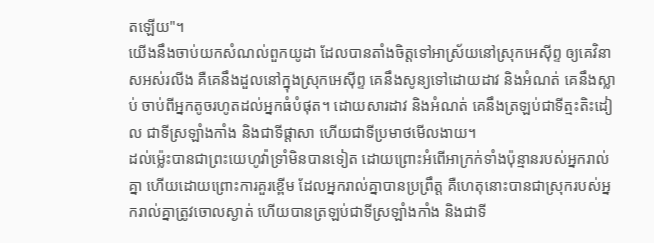តឡើយ"។
យើងនឹងចាប់យកសំណល់ពួកយូដា ដែលបានតាំងចិត្តទៅអាស្រ័យនៅស្រុកអេស៊ីព្ទ ឲ្យគេវិនាសអស់រលីង គឺគេនឹងដួលនៅក្នុងស្រុកអេស៊ីព្ទ គេនឹងសូន្យទៅដោយដាវ និងអំណត់ គេនឹងស្លាប់ ចាប់ពីអ្នកតូចរហូតដល់អ្នកធំបំផុត។ ដោយសារដាវ និងអំណត់ គេនឹងត្រឡប់ជាទីត្មះតិះដៀល ជាទីស្រឡាំងកាំង និងជាទីផ្ដាសា ហើយជាទីប្រមាថមើលងាយ។
ដល់ម៉្លេះបានជាព្រះយេហូវ៉ាទ្រាំមិនបានទៀត ដោយព្រោះអំពើអាក្រក់ទាំងប៉ុន្មានរបស់អ្នករាល់គ្នា ហើយដោយព្រោះការគួរខ្ពើម ដែលអ្នករាល់គ្នាបានប្រព្រឹត្ត គឺហេតុនោះបានជាស្រុករបស់អ្នករាល់គ្នាត្រូវចោលស្ងាត់ ហើយបានត្រឡប់ជាទីស្រឡាំងកាំង និងជាទី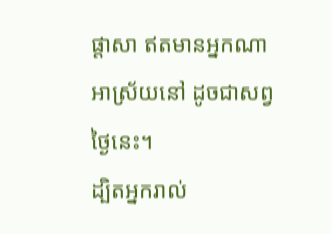ផ្ដាសា ឥតមានអ្នកណាអាស្រ័យនៅ ដូចជាសព្វថ្ងៃនេះ។
ដ្បិតអ្នករាល់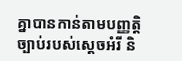គ្នាបានកាន់តាមបញ្ញត្តិច្បាប់របស់ស្តេចអំរី និ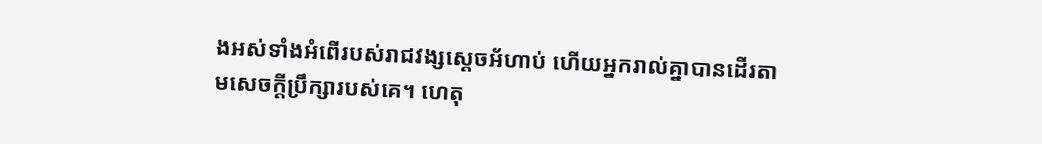ងអស់ទាំងអំពើរបស់រាជវង្សស្ដេចអ័ហាប់ ហើយអ្នករាល់គ្នាបានដើរតាមសេចក្ដីប្រឹក្សារបស់គេ។ ហេតុ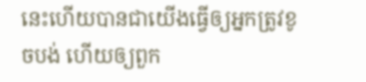នេះហើយបានជាយើងធ្វើឲ្យអ្នកត្រូវខូចបង់ ហើយឲ្យពួក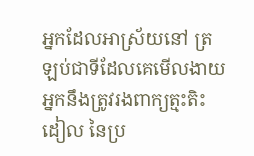អ្នកដែលអាស្រ័យនៅ ត្រឡប់ជាទីដែលគេមើលងាយ អ្នកនឹងត្រូវរងពាក្យត្មះតិះដៀល នៃប្រ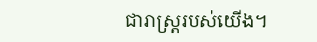ជារាស្ត្ររបស់យើង។